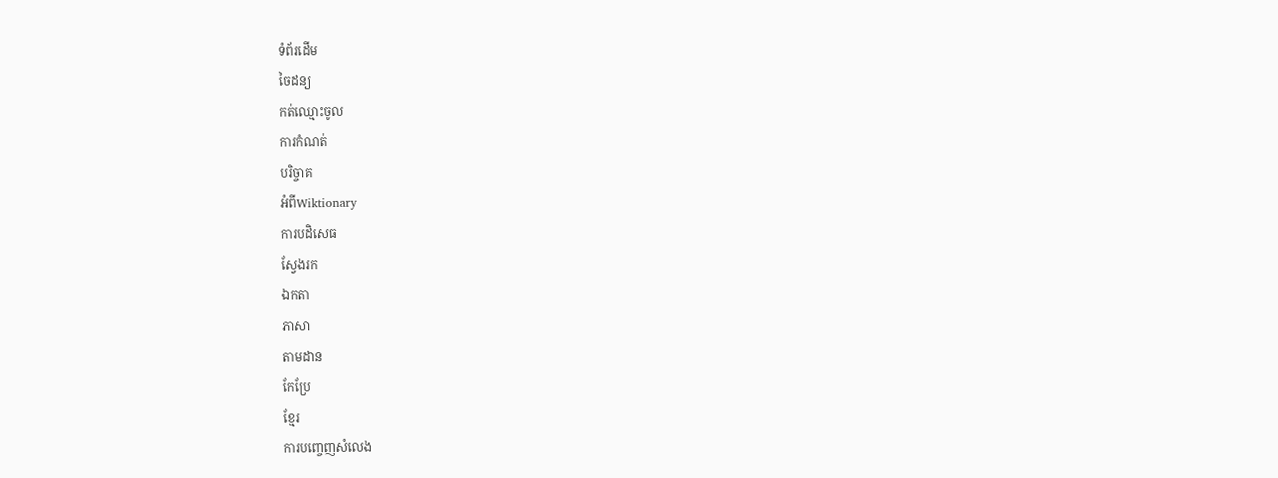ទំព័រដើម
ចៃដន្យ
កត់ឈ្មោះចូល
ការកំណត់
បរិច្ចាគ
អំពីWiktionary
ការបដិសេធ
ស្វែងរក
ឯកតា
ភាសា
តាមដាន
កែប្រែ
ខ្មែរ
ការបញ្ចេញសំលេង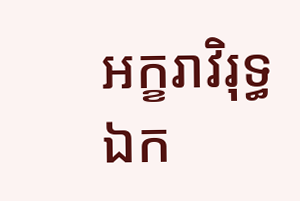អក្ខរាវិរុទ្ធ
ឯក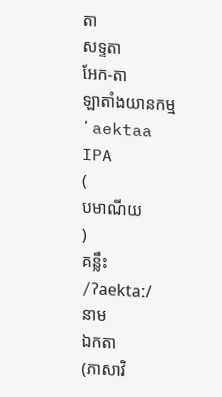តា
សទ្ទតា
អែក-តា
ឡាតាំងយានកម្ម
ʼaektaa
IPA
(
បមាណីយ
)
គន្លឹះ
/ʔaektaː/
នាម
ឯកតា
(ភាសាវិ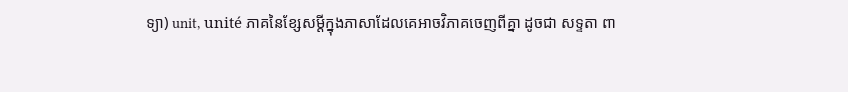ទ្យា) unit, unité ភាគនៃខ្សែសម្ដីក្នុងភាសាដែលគេអាចវិភាគចេញពីគ្នា ដូចជា សទ្ទតា ពា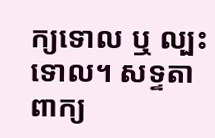ក្យទោល ឬ ល្បះទោល។ សទ្ទតា ពាក្យ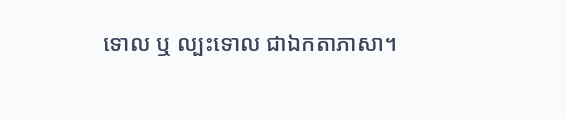ទោល ឬ ល្បះទោល ជាឯកតាភាសា។